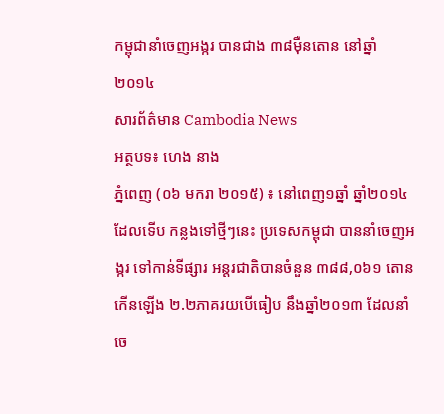កម្ពុជានាំចេញអង្ករ បានជាង ៣៨ម៉ឺនតោន នៅឆ្នាំ២០១៤
សារព័ត៌មាន Cambodia News
អត្ថបទ៖ ហេង នាង
ភ្នំពេញ (០៦ មករា ២០១៥) ៖ នៅពេញ១ឆ្នាំ ឆ្នាំ២០១៤ ដែលទើប កន្លងទៅថ្មីៗនេះ ប្រទេសកម្ពុជា បាននាំចេញអង្ករ ទៅកាន់ទីផ្សារ អន្តរជាតិបានចំនួន ៣៨៨,០៦១ តោន កើនឡើង ២.២ភាគរយបើធៀប នឹងឆ្នាំ២០១៣ ដែលនាំចេ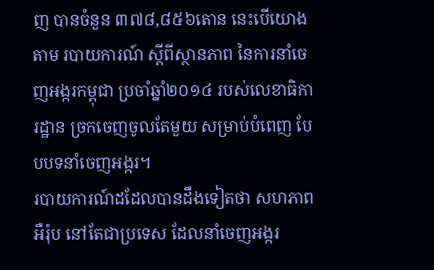ញ បានចំនួន ៣៧៨,៨៥៦តោន នេះបើយោងតាម របាយការណ៍ ស្តីពីស្ថានភាព នៃការនាំចេញអង្ករកម្ពុជា ប្រចាំឆ្នាំ២០១៤ របស់លេខាធិការដ្ឋាន ច្រកចេញចូលតែមួយ សម្រាប់បំពេញ បែបបទនាំចេញអង្ករ។
របាយការណ៍ដដែលបានដឹងទៀតថា សហភាពអឺរ៉ុប នៅតែជាប្រទេស ដែលនាំចេញអង្ករ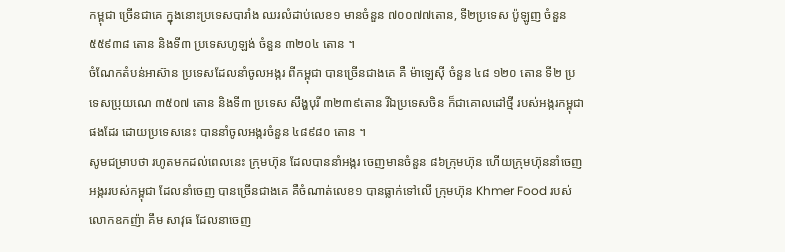កម្ពុជា ច្រើនជាគេ ក្នុងនោះប្រទេសបារាំង ឈរលំដាប់លេខ១ មានចំនួន ៧០០៧៧តោន, ទី២ប្រទេស ប៉ូឡូញ ចំនួន ៥៥៩៣៨ តោន និងទី៣ ប្រទេសហូឡង់ ចំនួន ៣២០៤ តោន ។
ចំណែកតំបន់អាស៊ាន ប្រទេសដែលនាំចូលអង្ករ ពីកម្ពុជា បានច្រើនជាងគេ គឺ ម៉ាឡេស៊ី ចំនួន ៤៨ ១២០ តោន ទី២ ប្រទេសប្រុយណេ ៣៥០៧ តោន និងទី៣ ប្រទេស សឹង្ហបុរី ៣២៣៩តោន រីឯប្រទេសចិន ក៏ជាគោលដៅថ្មី របស់អង្ករកម្ពុជា ផងដែរ ដោយប្រទេសនេះ បាននាំចូលអង្ករចំនួន ៤៨៩៨០ តោន ។
សូមជម្រាបថា រហូតមកដល់ពេលនេះ ក្រុមហ៊ុន ដែលបាននាំអង្ករ ចេញមានចំនួន ៨៦ក្រុមហ៊ុន ហើយក្រុមហ៊ុននាំចេញ អង្កររបស់កម្ពុជា ដែលនាំចេញ បានច្រើនជាងគេ គឺចំណាត់លេខ១ បានធ្លាក់ទៅលើ ក្រុមហ៊ុន Khmer Food របស់លោកឧកញ៉ា គឹម សាវុធ ដែលនាចេញ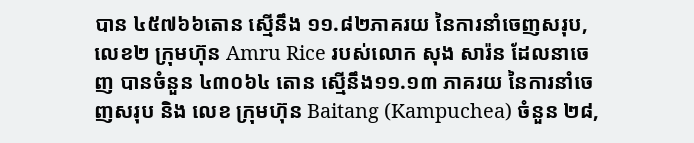បាន ៤៥៧៦៦តោន ស្មើនឹង ១១.៨២ភាគរយ នៃការនាំចេញសរុប, លេខ២ ក្រុមហ៊ុន Amru Rice របស់លោក សុង សារ៉ន ដែលនាចេញ បានចំនួន ៤៣០៦៤ តោន ស្មើនឹង១១.១៣ ភាគរយ នៃការនាំចេញសរុប និង លេខ ក្រុមហ៊ុន Baitang (Kampuchea) ចំនួន ២៨,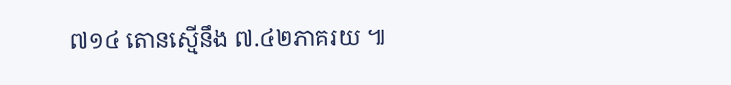៧១៤ តោនស្មើនឹង ៧.៤២ភាគរយ ៕